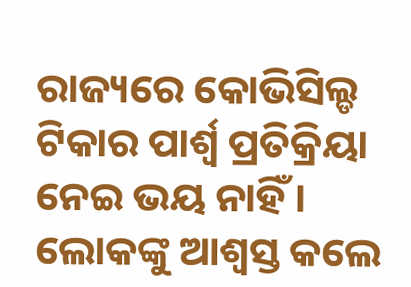ରାଜ୍ୟରେ କୋଭିସିଲ୍ଡ ଟିକାର ପାର୍ଶ୍ୱ ପ୍ରତିକ୍ରିୟା ନେଇ ଭୟ ନାହିଁ । ଲୋକଙ୍କୁ ଆଶ୍ୱସ୍ତ କଲେ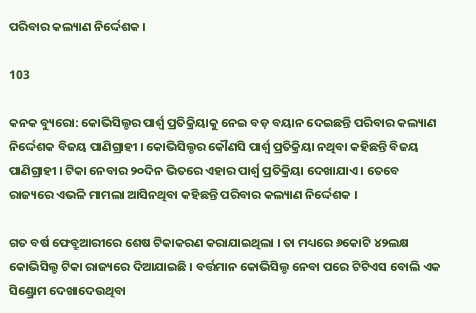ପରିବାର କଲ୍ୟାଣ ନିର୍ଦ୍ଦେଶକ ।

103

କନକ ବ୍ୟୁରୋ: କୋଭିସିଲ୍ଡର ପାର୍ଶ୍ୱ ପ୍ରତିକ୍ରିୟାକୁ ନେଇ ବଡ଼ ବୟାନ ଦେଇଛନ୍ତି ପରିବାର କଲ୍ୟାଣ ନିର୍ଦ୍ଦେଶକ ବିଜୟ ପାଣିଗ୍ରାହୀ । କୋଭିସିଲ୍ଡର କୌଣସି ପାର୍ଶ୍ୱ ପ୍ରତିକ୍ରିୟା ନଥିବା କହିଛନ୍ତି ବିଜୟ ପାଣିଗ୍ରାହୀ । ଟିକା ନେବାର ୨୦ଦିନ ଭିତରେ ଏହାର ପାର୍ଶ୍ୱ ପ୍ରତିକ୍ରିୟା ଦେଖାଯାଏ । ତେବେ ରାଜ୍ୟରେ ଏଭଳି ମାମଲା ଆସିନଥିବା କହିଛନ୍ତି ପରିବାର କଲ୍ୟାଣ ନିର୍ଦ୍ଦେଶକ ।

ଗତ ବର୍ଷ ଫେବ୍ରୁଆରୀରେ ଶେଷ ଟିକାକରଣ କରାଯାଇଥିଲା । ତା ମଧ୍ୟରେ ୬କୋଟି ୪୨ଲକ୍ଷ କୋଭିସିଲ୍ଡ ଟିକା ରାଜ୍ୟରେ ଦିଆଯାଇଛି । ବର୍ତ୍ତମାନ କୋଭିସିଲ୍ଡ ନେବା ପରେ ଟିଟିଏସ ବୋଲି ଏକ ସିଣ୍ଡ୍ରୋମ ଦେଖାଦେଉଥିବା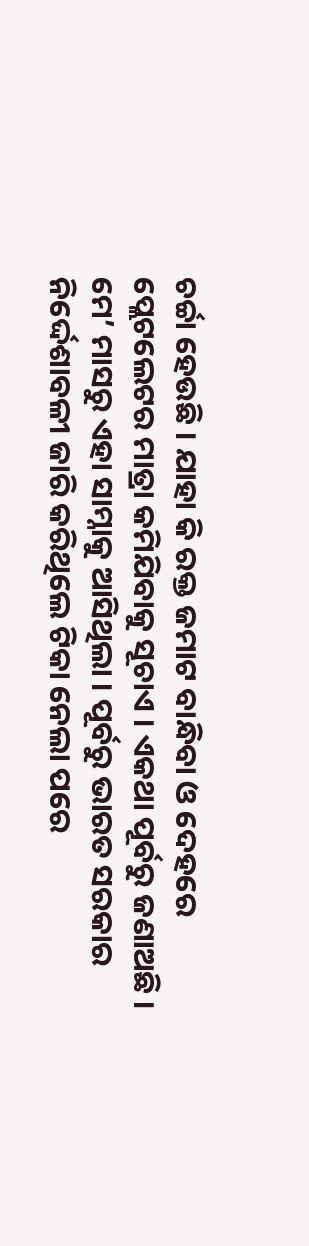ଚର୍ଚ୍ଚା ହେଉଛି । ଯାହା କି ରକ୍ତ ଜମାଟ ବାନ୍ଧିବା ଓ ଦେହରେ ପ୍ଲେଟଲେଟର ମାତ୍ରା କମିଯିବାକୁ ସୂଚାଏ । ଏକଥା ପୂର୍ବରୁ ଜଣାଅଛି । ମେ’ ମାସରୁ ଏହା ସାମ୍ନାକୁ ଆସିଥିଲା । ପୂର୍ବରୁ ଭାରତ ସରକାର ନିର୍ଦ୍ଦେଶାବଳୀ ଜାରି କରିଥିଲେ ଟିକା ନେଲା ପରେ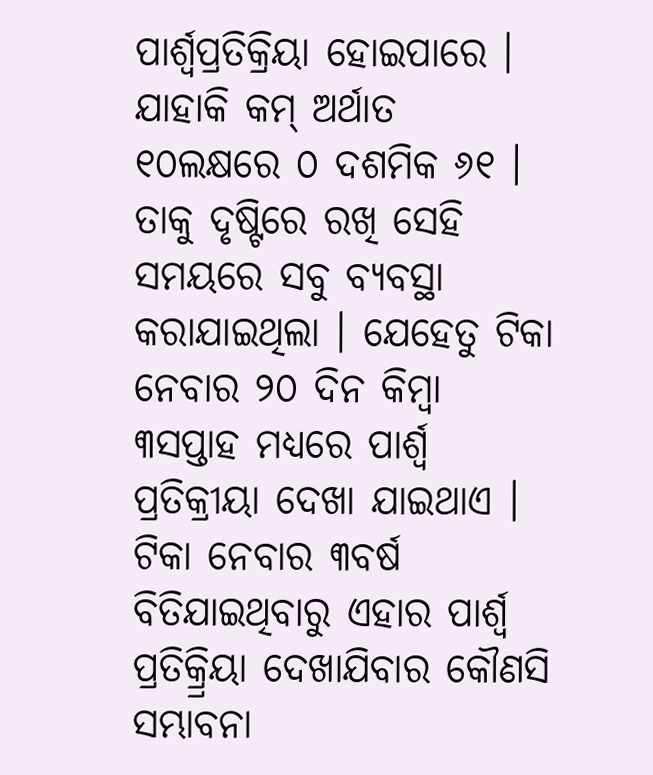ପାର୍ଶ୍ୱପ୍ରତିକ୍ରିୟା ହୋଇପାରେ । ଯାହାକି କମ୍ ଅର୍ଥାତ ୧୦ଲକ୍ଷରେ ୦ ଦଶମିକ ୬୧ । ତାକୁ ଦୃଷ୍ଟିରେ ରଖି ସେହି ସମୟରେ ସବୁ ବ୍ୟବସ୍ଥା କରାଯାଇଥିଲା । ଯେହେତୁ ଟିକା ନେବାର ୨୦ ଦିନ କିମ୍ବା ୩ସପ୍ତାହ ମଧ୍ୟରେ ପାର୍ଶ୍ୱ ପ୍ରତିକ୍ରୀୟା ଦେଖା ଯାଇଥାଏ । ଟିକା ନେବାର ୩ବର୍ଷ ବିତିଯାଇଥିବାରୁ ଏହାର ପାର୍ଶ୍ୱ ପ୍ରତିକ୍ର୍ରିୟା ଦେଖାଯିବାର କୌଣସି ସମ୍ଭାବନା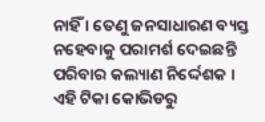ନାହିଁ । ତେଣୁ ଜନସାଧାରଣ ବ୍ୟସ୍ତ ନହେବାକୁ ପରାମର୍ଶ ଦେଇଛନ୍ତି ପରିବାର କଲ୍ୟାଣ ନିର୍ଦ୍ଦେଶକ । ଏହି ଟିକା କୋଭିଡରୁ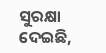ସୁରକ୍ଷା ଦେଇଛି,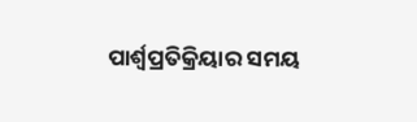ପାର୍ଶ୍ୱପ୍ରତିକ୍ରିୟାର ସମୟ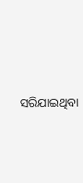ସରିଯାଇଥିବା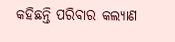କହିଛନ୍ତି ପରିବାର କଲ୍ୟାଣ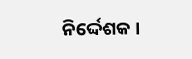ନିର୍ଦ୍ଦେଶକ ।